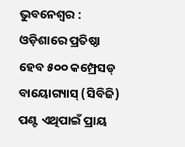ଭୁବନେଶ୍ୱର : ଓଡ଼ିଶାରେ ପ୍ରତିଷ୍ଠା ହେବ ୫୦୦ କମ୍ପ୍ରେସଡ୍ ବାୟୋଗ୍ୟାସ୍ (ସିବିଜି) ପଣ୍ଟ ଏଥିପାଇଁ ପ୍ରାୟ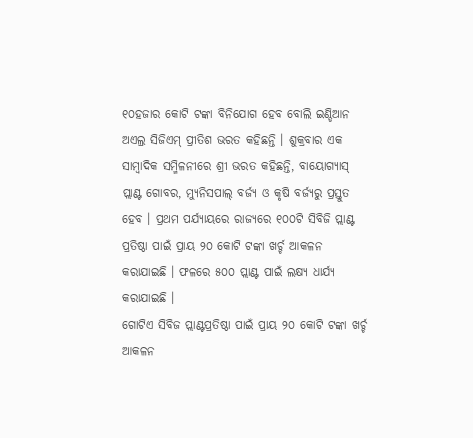୧୦ହଜାର କୋଟି ଟଙ୍କା ବିନିଯୋଗ ହେବ ବୋଲି ଇଣ୍ଡିଆନ ଅଏଲ୍ର ସିଜିଏମ୍ ପ୍ରୀତିଶ ଭରତ କହିଛନ୍ତି । ଶୁକ୍ରବାର ଏକ ସାମ୍ବାଦିକ ସମ୍ମିଳନୀରେ ଶ୍ରୀ ଭରତ କହିଛନ୍ତି, ବାୟୋଗ୍ୟାସ୍ ପ୍ଲାଣ୍ଟ ଗୋବର, ମ୍ୟୁନିସପାଲ୍ ବର୍ଜ୍ୟ ଓ କୃଷି ବର୍ଜ୍ୟରୁ ପ୍ରସ୍ତୁତ ହେବ । ପ୍ରଥମ ପର୍ଯ୍ୟାୟରେ ରାଜ୍ୟରେ ୧୦୦ଟି ସିବିଜି ପ୍ଲାଣ୍ଟ ପ୍ରତିଷ୍ଠା ପାଇଁ ପ୍ରାୟ ୨୦ କୋଟି ଟଙ୍କା ଖର୍ଚ୍ଚ ଆକଳନ କରାଯାଇଛି । ଫଳରେ ୫୦୦ ପ୍ଲାଣ୍ଟ ପାଇଁ ଲକ୍ଷ୍ୟ ଧାର୍ଯ୍ୟ କରାଯାଇଛି ।
ଗୋଟିଏ ସିବିଜ ପ୍ଲାଣ୍ଟପ୍ରତିଷ୍ଠା ପାଇଁ ପ୍ରାୟ ୨୦ କୋଟି ଟଙ୍କା ଖର୍ଚ୍ଚ ଆକଳନ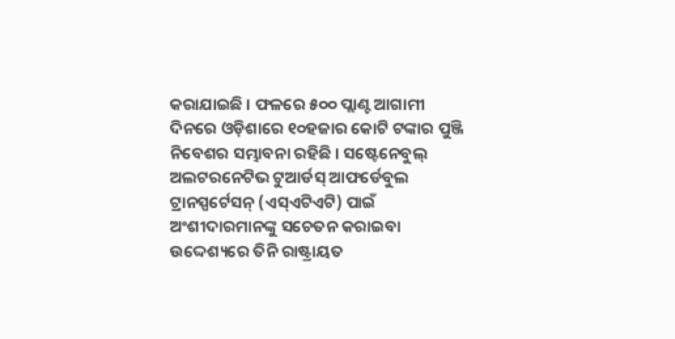କରାଯାଇଛି । ଫଳରେ ୫୦୦ ପ୍ଲାଣ୍ଟ ଆଗାମୀ ଦିନରେ ଓଡ଼ିଶାରେ ୧୦ହଜାର କୋଟି ଟଙ୍କାର ପୁଞ୍ଜି ନିବେଶର ସମ୍ଭାବନା ରହିଛି । ସଷ୍ଟେନେବୁଲ୍ ଅଲଟରନେଟିଭ ଟୁଆର୍ଡସ୍ ଆଫର୍ଡେବୁଲ ଟ୍ରାନସ୍ପର୍ଟେସନ୍ (ଏସ୍ଏଟିଏଟି) ପାଇଁ ଅଂଶୀଦାରମାନଙ୍କୁ ସଚେତନ କରାଇବା ଉଦ୍ଦେଶ୍ୟରେ ତିନି ରାଷ୍ଟ୍ରାୟତ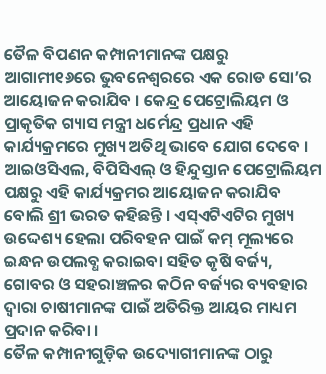ତୈଳ ବିପଣନ କମ୍ପାନୀମାନଙ୍କ ପକ୍ଷରୁ ଆଗାମୀ୧୬ରେ ଭୁବନେଶ୍ୱରରେ ଏକ ରୋଡ ସୋ’ର ଆୟୋଜନ କରାଯିବ । କେନ୍ଦ୍ର ପେଟ୍ରୋଲିୟମ ଓ ପ୍ରାକୃତିକ ଗ୍ୟାସ ମନ୍ତ୍ରୀ ଧର୍ମେନ୍ଦ୍ର ପ୍ରଧାନ ଏହି କାର୍ଯ୍ୟକ୍ରମରେ ମୁଖ୍ୟ ଅତିଥି ଭାବେ ଯୋଗ ଦେବେ । ଆଇଓସିଏଲ, ବିପିସିଏଲ୍ ଓ ହିନ୍ଦୁସ୍ତାନ ପେଟ୍ରୋଲିୟମ ପକ୍ଷରୁ ଏହି କାର୍ଯ୍ୟକ୍ରମର ଆୟୋଜନ କରାଯିବ ବୋଲି ଶ୍ରୀ ଭରତ କହିଛନ୍ତି । ଏସ୍ଏଟିଏଟିର ମୁଖ୍ୟ ଉଦ୍ଦେଶ୍ୟ ହେଲା ପରିବହନ ପାଇଁ କମ୍ ମୂଲ୍ୟରେ ଇନ୍ଧନ ଉପଲବ୍ଧ କରାଇବା ସହିତ କୃଷି ବର୍ଜ୍ୟ, ଗୋବର ଓ ସହରାଞ୍ଚଳର କଠିନ ବର୍ଜ୍ୟର ବ୍ୟବହାର ଦ୍ୱାରା ଚାଷୀମାନଙ୍କ ପାଇଁ ଅତିରିକ୍ତ ଆୟର ମାଧ୍ୟମ ପ୍ରଦାନ କରିବା ।
ତୈଳ କମ୍ପାନୀଗୁଡ଼ିକ ଉଦ୍ୟୋଗୀମାନଙ୍କ ଠାରୁ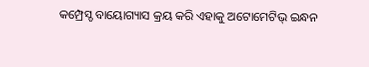କମ୍ପ୍ରେସ୍ଡ ବାୟୋଗ୍ୟାସ କ୍ରୟ କରି ଏହାକୁ ଅଟୋମେଟିଭ୍ ଇନ୍ଧନ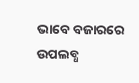ଭାବେ ବଜାରରେ ଉପଲବ୍ଧ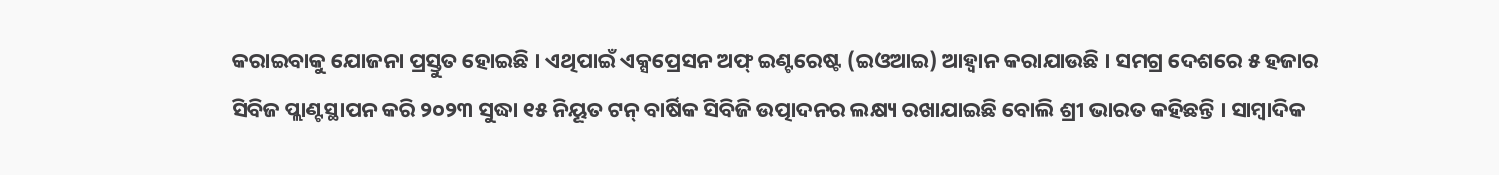କରାଇବାକୁ ଯୋଜନା ପ୍ରସ୍ତୁତ ହୋଇଛି । ଏଥିପାଇଁ ଏକ୍ସପ୍ରେସନ ଅଫ୍ ଇଣ୍ଟରେଷ୍ଟ (ଇଓଆଇ) ଆହ୍ୱାନ କରାଯାଉଛି । ସମଗ୍ର ଦେଶରେ ୫ ହଜାର ସିବିଜ ପ୍ଲାଣ୍ଟସ୍ଥାପନ କରି ୨୦୨୩ ସୁଦ୍ଧା ୧୫ ନିୟୂତ ଟନ୍ ବାର୍ଷିକ ସିବିଜି ଉତ୍ପାଦନର ଲକ୍ଷ୍ୟ ରଖାଯାଇଛି ବୋଲି ଶ୍ରୀ ଭାରତ କହିଛନ୍ତି । ସାମ୍ବାଦିକ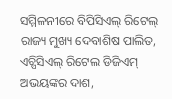ସମ୍ମିଳନୀରେ ବିପିସିଏଲ୍ ରିଟେଲ୍ ରାଜ୍ୟ ମୁଖ୍ୟ ଦେବାଶିଷ ପାଲିତ, ଏଚ୍ପିସିଏଲ୍ ରିଟେଲ ଡିଜିଏମ୍ ଅଭୟଙ୍କର ଦାଶ,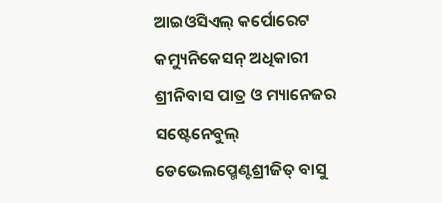ଆଇଓସିଏଲ୍ କର୍ପୋରେଟ କମ୍ୟୁନିକେସନ୍ ଅଧିକାରୀ ଶ୍ରୀନିବାସ ପାତ୍ର ଓ ମ୍ୟାନେଜର ସଷ୍ଟେନେବୁଲ୍ ଡେଭେଲପ୍ମେଣ୍ଟଶ୍ରୀଜିତ୍ ବାସୁ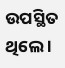ଉପସ୍ଥିତ ଥିଲେ ।